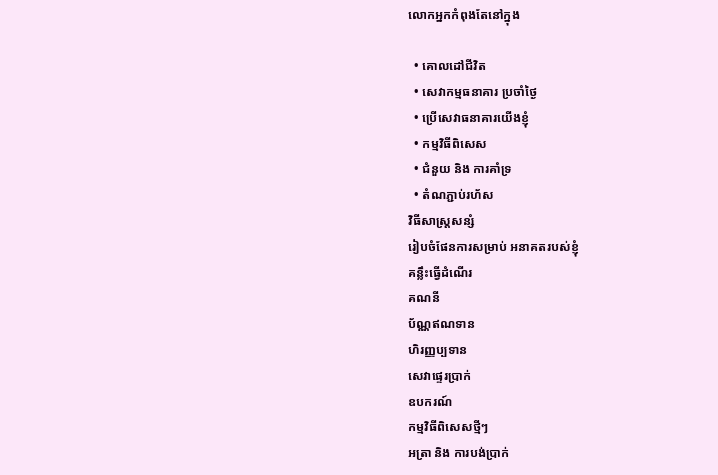លោកអ្នកកំពុងតែនៅក្នុង

  • គោលដៅជីវិត
  • សេវាកម្មធនាគារ ប្រចាំថ្ងៃ
  • ប្រើសេវាធនាគារយើងខ្ញុំ
  • កម្មវិធីពិសេស
  • ជំនួយ និង ការគាំទ្រ
  • តំណភ្ជាប់រហ័ស
វិធីសាស្រ្តសន្សំ
រៀបចំផែនការសម្រាប់ អនាគតរបស់ខ្ញុំ
គន្លឹះធ្វើដំណើរ
គណនី
ប័ណ្ណឥណទាន
ហិរញ្ញប្បទាន
សេវាផ្ទេរប្រាក់
ឧបករណ៍
កម្មវិធីពិសេសថ្មីៗ
អត្រា និង ការបង់ប្រាក់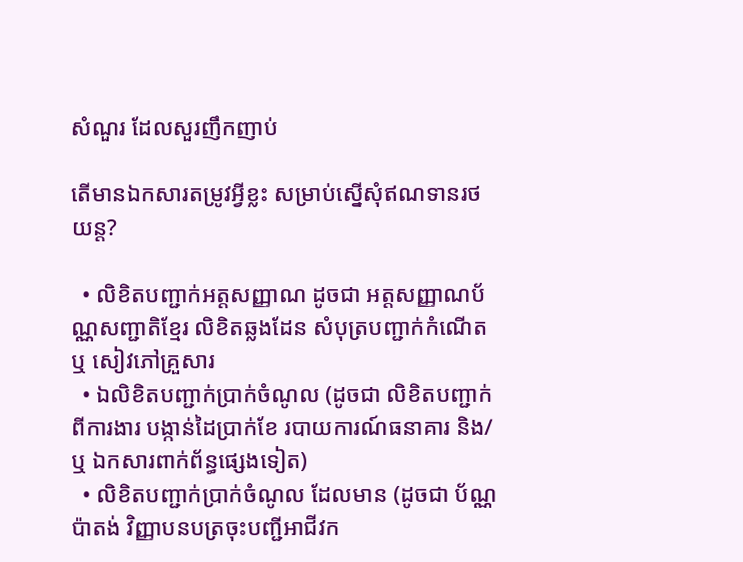សំណួរ ដែលសួរញឹកញាប់

តើមានឯកសារតម្រូវអ្វីខ្លះ សម្រាប់ស្នើសុំឥណទានរថយន្ត?

  • លិខិតបញ្ជាក់អត្តសញ្ញាណ ដូចជា អត្តសញ្ញាណប័ណ្ណសញ្ជាតិខ្មែរ លិខិតឆ្លងដែន សំបុត្របញ្ជាក់កំណើត ឬ សៀវភៅគ្រួសារ
  • ឯលិខិតបញ្ជាក់ប្រាក់ចំណូល (ដូចជា លិខិតបញ្ជាក់ពីការងារ បង្កាន់ដៃប្រាក់ខែ របាយការណ៍ធនាគារ និង/ឬ ឯកសារពាក់ព័ន្ធផ្សេងទៀត)
  • លិខិតបញ្ជាក់ប្រាក់ចំណូល ដែលមាន (ដូចជា ប័ណ្ណប៉ាតង់ វិញ្ញាបនបត្រចុះបញ្ជីអាជីវក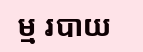ម្ម របាយ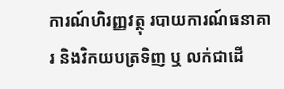ការណ៍ហិរញ្ញវត្ថុ របាយការណ៍ធនាគារ និងវិកយបត្រទិញ ឬ លក់ជាដើ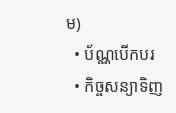ម)
  • ប័ណ្ណបើកបរ
  • កិច្ចសន្យាទិញ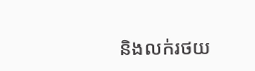និងលក់រថយ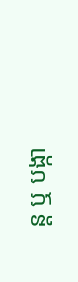ន្ត ឬ បង្កា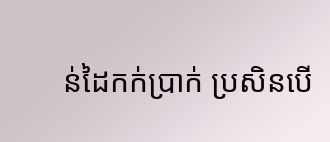ន់ដៃកក់ប្រាក់ ប្រសិនបើ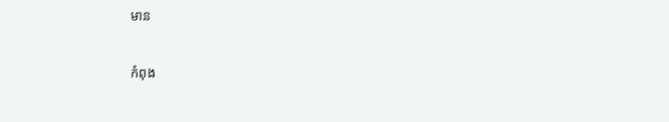មាន

កំពុង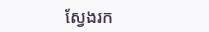ស្វែងរក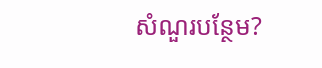សំណួរបន្ថែម?